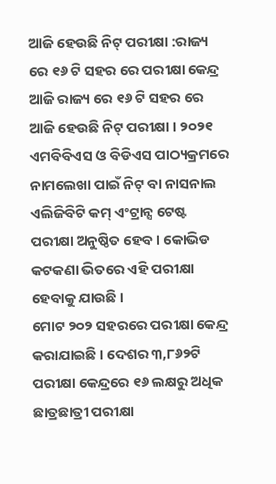ଆଜି ହେଉଛି ନିଟ୍ ପରୀକ୍ଷା :ରାଜ୍ୟ ରେ ୧୬ ଟି ସହର ରେ ପରୀକ୍ଷା କେନ୍ଦ୍ର
ଆଜି ରାଜ୍ୟ ରେ ୧୬ ଟି ସହର ରେ ଆଜି ହେଉଛି ନିଟ୍ ପରୀକ୍ଷା । ୨୦୨୧ ଏମବିବିଏସ ଓ ବିଡିଏସ ପାଠ୍ୟକ୍ରମରେ ନାମଲେଖା ପାଇଁ ନିଟ୍ ବା ନାସନାଲ ଏଲିଜିବିଟି କମ୍ ଏଂଟ୍ରାନ୍ସ ଟେଷ୍ଟ ପରୀକ୍ଷା ଅନୁଷ୍ଠିତ ହେବ । କୋଭିଡ କଟକଣା ଭିତରେ ଏହି ପରୀକ୍ଷା ହେବାକୁ ଯାଉଛି ।
ମୋଟ ୨୦୨ ସହରରେ ପରୀକ୍ଷା କେନ୍ଦ୍ର କରାଯାଇଛି । ଦେଶର ୩,୮୬୨ଟି ପରୀକ୍ଷା କେନ୍ଦ୍ରରେ ୧୬ ଲକ୍ଷରୁ ଅଧିକ ଛାତ୍ରଛାତ୍ରୀ ପରୀକ୍ଷା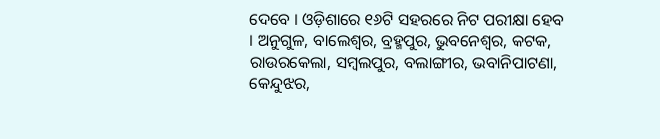ଦେବେ । ଓଡ଼ିଶାରେ ୧୬ଟି ସହରରେ ନିଟ ପରୀକ୍ଷା ହେବ । ଅନୁଗୁଳ, ବାଲେଶ୍ୱର, ବ୍ରହ୍ମପୁର, ଭୁବନେଶ୍ୱର, କଟକ, ରାଉରକେଲା, ସମ୍ବଲପୁର, ବଲାଙ୍ଗୀର, ଭବାନିପାଟଣା, କେନ୍ଦୁଝର,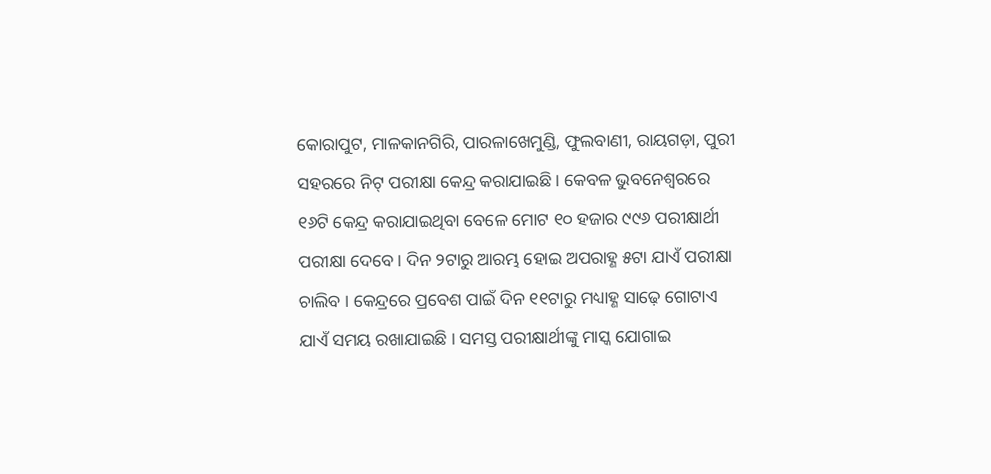କୋରାପୁଟ, ମାଳକାନଗିରି, ପାରଳାଖେମୁଣ୍ଡି, ଫୁଲବାଣୀ, ରାୟଗଡ଼ା, ପୁରୀ ସହରରେ ନିଟ୍ ପରୀକ୍ଷା କେନ୍ଦ୍ର କରାଯାଇଛି । କେବଳ ଭୁବନେଶ୍ୱରରେ ୧୬ଟି କେନ୍ଦ୍ର କରାଯାଇଥିବା ବେଳେ ମୋଟ ୧୦ ହଜାର ୯୯୬ ପରୀକ୍ଷାର୍ଥୀ ପରୀକ୍ଷା ଦେବେ । ଦିନ ୨ଟାରୁ ଆରମ୍ଭ ହୋଇ ଅପରାହ୍ଣ ୫ଟା ଯାଏଁ ପରୀକ୍ଷା ଚାଲିବ । କେନ୍ଦ୍ରରେ ପ୍ରବେଶ ପାଇଁ ଦିନ ୧୧ଟାରୁ ମଧ୍ୟାହ୍ଣ ସାଢ଼େ ଗୋଟାଏ ଯାଏଁ ସମୟ ରଖାଯାଇଛି । ସମସ୍ତ ପରୀକ୍ଷାର୍ଥୀଙ୍କୁ ମାସ୍କ ଯୋଗାଇ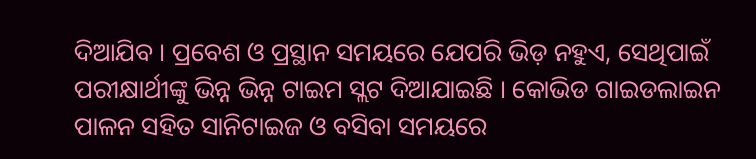ଦିଆଯିବ । ପ୍ରବେଶ ଓ ପ୍ରସ୍ଥାନ ସମୟରେ ଯେପରି ଭିଡ଼ ନହୁଏ, ସେଥିପାଇଁ ପରୀକ୍ଷାର୍ଥୀଙ୍କୁ ଭିନ୍ନ ଭିନ୍ନ ଟାଇମ ସ୍ଲଟ ଦିଆଯାଇଛି । କୋଭିଡ ଗାଇଡଲାଇନ ପାଳନ ସହିତ ସାନିଟାଇଜ ଓ ବସିବା ସମୟରେ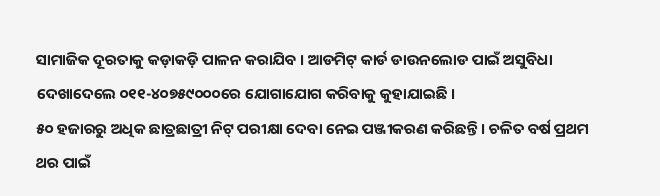ସାମାଜିକ ଦୂରତାକୁ କଡ଼ାକଡ଼ି ପାଳନ କରାଯିବ । ଆଡମିଟ୍ କାର୍ଡ ଡାଉନଲୋଡ ପାଇଁ ଅସୁବିଧା ଦେଖାଦେଲେ ୦୧୧-୪୦୭୫୯୦୦୦ରେ ଯୋଗାଯୋଗ କରିବାକୁ କୁହାଯାଇଛି ।
୫୦ ହଜାରରୁ ଅଧିକ ଛାତ୍ରଛାତ୍ରୀ ନିଟ୍ ପରୀକ୍ଷା ଦେବା ନେଇ ପଞ୍ଜୀକରଣ କରିଛନ୍ତି । ଚଳିତ ବର୍ଷ ପ୍ରଥମ ଥର ପାଇଁ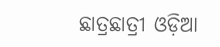ଛାତ୍ରଛାତ୍ରୀ ଓଡ଼ିଆ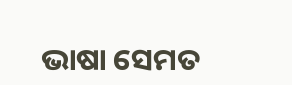ଭାଷା ସେମତ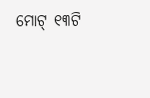ମୋଟ୍ ୧୩ଟି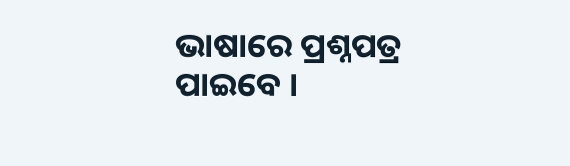ଭାଷାରେ ପ୍ରଶ୍ନପତ୍ର ପାଇବେ ।